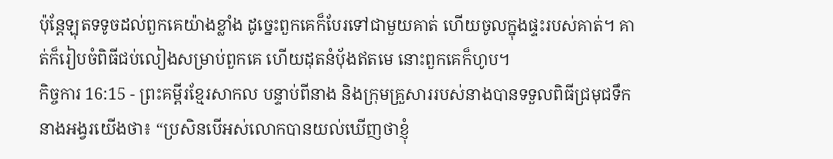ប៉ុន្តែឡុតទទូចដល់ពួកគេយ៉ាងខ្លាំង ដូច្នេះពួកគេក៏បែរទៅជាមួយគាត់ ហើយចូលក្នុងផ្ទះរបស់គាត់។ គាត់ក៏រៀបចំពិធីជប់លៀងសម្រាប់ពួកគេ ហើយដុតនំប៉័ងឥតមេ នោះពួកគេក៏ហូប។
កិច្ចការ 16:15 - ព្រះគម្ពីរខ្មែរសាកល បន្ទាប់ពីនាង និងក្រុមគ្រួសាររបស់នាងបានទទួលពិធីជ្រមុជទឹក នាងអង្វរយើងថា៖ “ប្រសិនបើអស់លោកបានយល់ឃើញថាខ្ញុំ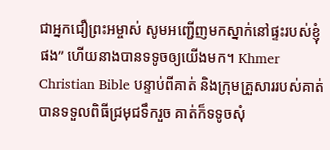ជាអ្នកជឿព្រះអម្ចាស់ សូមអញ្ជើញមកស្នាក់នៅផ្ទះរបស់ខ្ញុំផង” ហើយនាងបានទទូចឲ្យយើងមក។ Khmer Christian Bible បន្ទាប់ពីគាត់ និងក្រុមគ្រួសាររបស់គាត់បានទទួលពិធីជ្រមុជទឹករួច គាត់ក៏ទទូចសុំ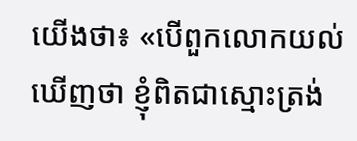យើងថា៖ «បើពួកលោកយល់ឃើញថា ខ្ញុំពិតជាស្មោះត្រង់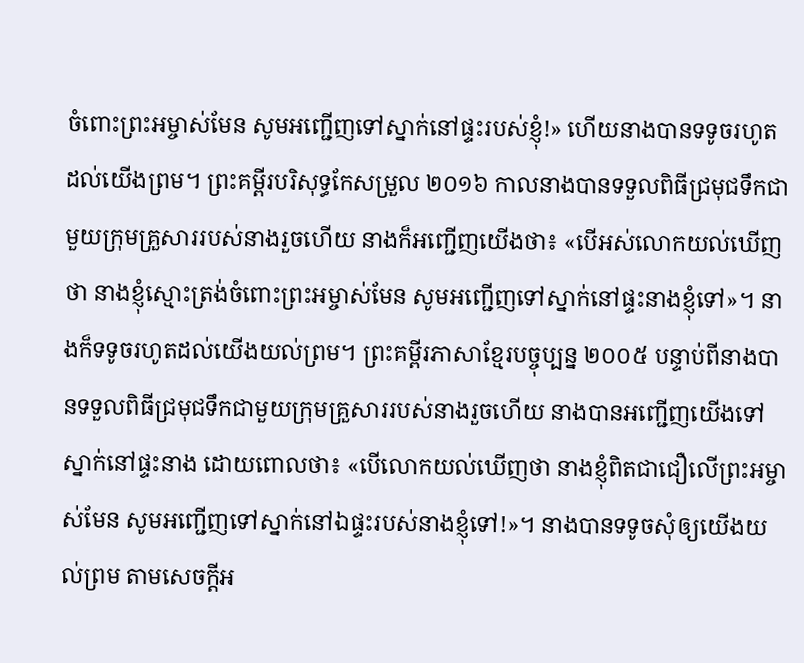ចំពោះព្រះអម្ចាស់មែន សូមអញ្ជើញទៅស្នាក់នៅផ្ទះរបស់ខ្ញុំ!» ហើយនាងបានទទូចរហូតដល់យើងព្រម។ ព្រះគម្ពីរបរិសុទ្ធកែសម្រួល ២០១៦ កាលនាងបានទទួលពិធីជ្រមុជទឹកជាមួយក្រុមគ្រួសាររបស់នាងរួចហើយ នាងក៏អញ្ជើញយើងថា៖ «បើអស់លោកយល់ឃើញថា នាងខ្ញុំស្មោះត្រង់ចំពោះព្រះអម្ចាស់មែន សូមអញ្ជើញទៅស្នាក់នៅផ្ទះនាងខ្ញុំទៅ»។ នាងក៏ទទូចរហូតដល់យើងយល់ព្រម។ ព្រះគម្ពីរភាសាខ្មែរបច្ចុប្បន្ន ២០០៥ បន្ទាប់ពីនាងបានទទួលពិធីជ្រមុជទឹកជាមួយក្រុមគ្រួសាររបស់នាងរួចហើយ នាងបានអញ្ជើញយើងទៅស្នាក់នៅផ្ទះនាង ដោយពោលថា៖ «បើលោកយល់ឃើញថា នាងខ្ញុំពិតជាជឿលើព្រះអម្ចាស់មែន សូមអញ្ជើញទៅស្នាក់នៅឯផ្ទះរបស់នាងខ្ញុំទៅ!»។ នាងបានទទូចសុំឲ្យយើងយល់ព្រម តាមសេចក្ដីអ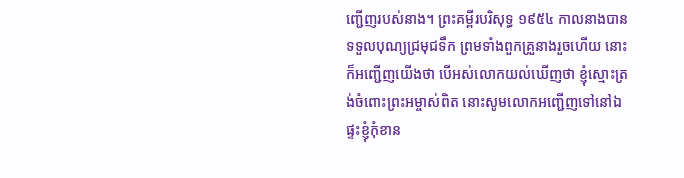ញ្ជើញរបស់នាង។ ព្រះគម្ពីរបរិសុទ្ធ ១៩៥៤ កាលនាងបានទទួលបុណ្យជ្រមុជទឹក ព្រមទាំងពួកគ្រួនាងរួចហើយ នោះក៏អញ្ជើញយើងថា បើអស់លោកយល់ឃើញថា ខ្ញុំស្មោះត្រង់ចំពោះព្រះអម្ចាស់ពិត នោះសូមលោកអញ្ជើញទៅនៅឯផ្ទះខ្ញុំកុំខាន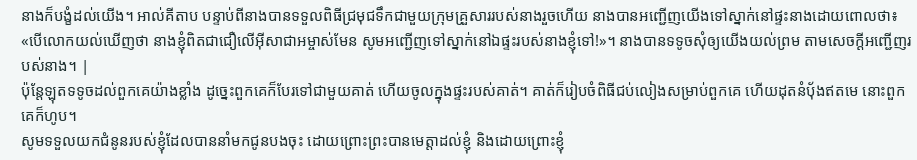នាងក៏បង្ខំដល់យើង។ អាល់គីតាប បន្ទាប់ពីនាងបានទទួលពិធីជ្រមុជទឹកជាមួយក្រុមគ្រួសាររបស់នាងរួចហើយ នាងបានអញ្ជើញយើងទៅស្នាក់នៅផ្ទះនាងដោយពោលថា៖ «បើលោកយល់ឃើញថា នាងខ្ញុំពិតជាជឿលើអ៊ីសាជាអម្ចាស់មែន សូមអញ្ជើញទៅស្នាក់នៅឯផ្ទះរបស់នាងខ្ញុំទៅ!»។ នាងបានទទូចសុំឲ្យយើងយល់ព្រម តាមសេចក្ដីអញ្ជើញរបស់នាង។ |
ប៉ុន្តែឡុតទទូចដល់ពួកគេយ៉ាងខ្លាំង ដូច្នេះពួកគេក៏បែរទៅជាមួយគាត់ ហើយចូលក្នុងផ្ទះរបស់គាត់។ គាត់ក៏រៀបចំពិធីជប់លៀងសម្រាប់ពួកគេ ហើយដុតនំប៉័ងឥតមេ នោះពួកគេក៏ហូប។
សូមទទួលយកជំនូនរបស់ខ្ញុំដែលបាននាំមកជូនបងចុះ ដោយព្រោះព្រះបានមេត្តាដល់ខ្ញុំ និងដោយព្រោះខ្ញុំ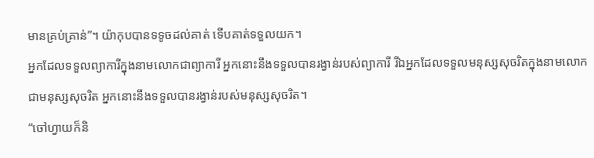មានគ្រប់គ្រាន់”។ យ៉ាកុបបានទទូចដល់គាត់ ទើបគាត់ទទួលយក។
អ្នកដែលទទួលព្យាការីក្នុងនាមលោកជាព្យាការី អ្នកនោះនឹងទទួលបានរង្វាន់របស់ព្យាការី រីឯអ្នកដែលទទួលមនុស្សសុចរិតក្នុងនាមលោកជាមនុស្សសុចរិត អ្នកនោះនឹងទទួលបានរង្វាន់របស់មនុស្សសុចរិត។
“ចៅហ្វាយក៏និ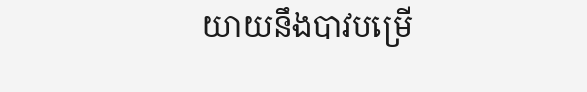យាយនឹងបាវបម្រើ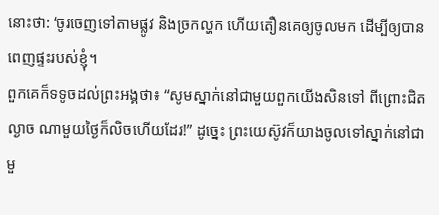នោះថា: ‘ចូរចេញទៅតាមផ្លូវ និងច្រកល្ហក ហើយតឿនគេឲ្យចូលមក ដើម្បីឲ្យបានពេញផ្ទះរបស់ខ្ញុំ។
ពួកគេក៏ទទូចដល់ព្រះអង្គថា៖ “សូមស្នាក់នៅជាមួយពួកយើងសិនទៅ ពីព្រោះជិតល្ងាច ណាមួយថ្ងៃក៏លិចហើយដែរ!” ដូច្នេះ ព្រះយេស៊ូវក៏យាងចូលទៅស្នាក់នៅជាមួ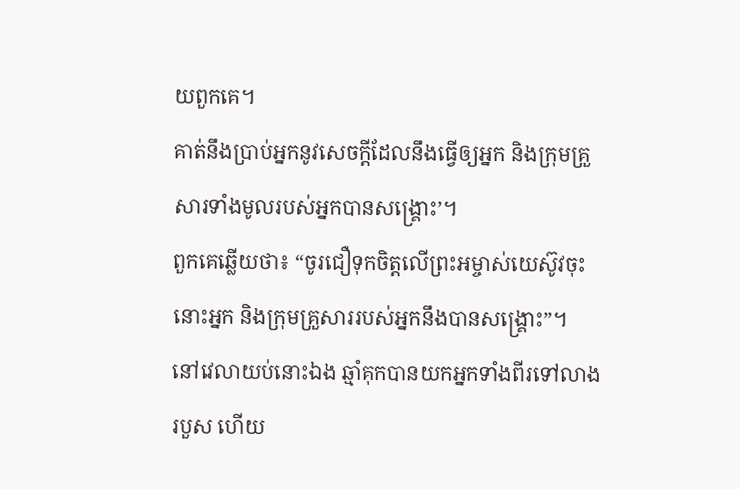យពួកគេ។
គាត់នឹងប្រាប់អ្នកនូវសេចក្ដីដែលនឹងធ្វើឲ្យអ្នក និងក្រុមគ្រួសារទាំងមូលរបស់អ្នកបានសង្គ្រោះ’។
ពួកគេឆ្លើយថា៖ “ចូរជឿទុកចិត្តលើព្រះអម្ចាស់យេស៊ូវចុះ នោះអ្នក និងក្រុមគ្រួសាររបស់អ្នកនឹងបានសង្គ្រោះ”។
នៅវេលាយប់នោះឯង ឆ្មាំគុកបានយកអ្នកទាំងពីរទៅលាងរបួស ហើយ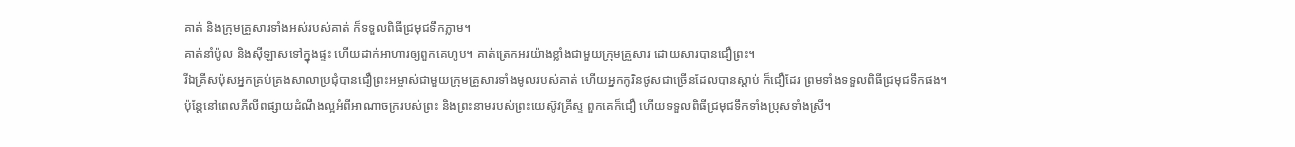គាត់ និងក្រុមគ្រួសារទាំងអស់របស់គាត់ ក៏ទទួលពិធីជ្រមុជទឹកភ្លាម។
គាត់នាំប៉ូល និងស៊ីឡាសទៅក្នុងផ្ទះ ហើយដាក់អាហារឲ្យពួកគេហូប។ គាត់ត្រេកអរយ៉ាងខ្លាំងជាមួយក្រុមគ្រួសារ ដោយសារបានជឿព្រះ។
រីឯគ្រីសប៉ុសអ្នកគ្រប់គ្រងសាលាប្រជុំបានជឿព្រះអម្ចាស់ជាមួយក្រុមគ្រួសារទាំងមូលរបស់គាត់ ហើយអ្នកកូរិនថូសជាច្រើនដែលបានស្ដាប់ ក៏ជឿដែរ ព្រមទាំងទទួលពិធីជ្រមុជទឹកផង។
ប៉ុន្តែនៅពេលភីលីពផ្សាយដំណឹងល្អអំពីអាណាចក្ររបស់ព្រះ និងព្រះនាមរបស់ព្រះយេស៊ូវគ្រីស្ទ ពួកគេក៏ជឿ ហើយទទួលពិធីជ្រមុជទឹកទាំងប្រុសទាំងស្រី។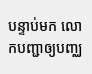បន្ទាប់មក លោកបញ្ជាឲ្យបញ្ឈ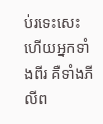ប់រទេះសេះ ហើយអ្នកទាំងពីរ គឺទាំងភីលីព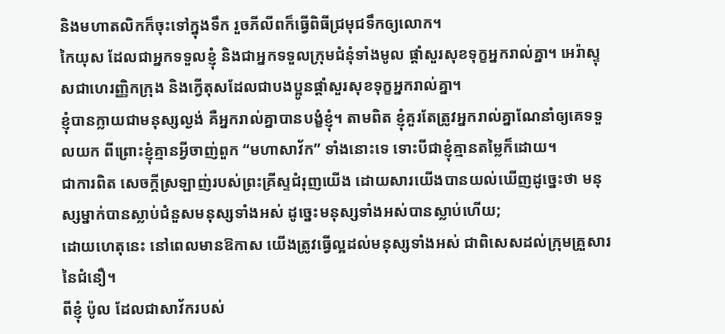និងមហាតលិកក៏ចុះទៅក្នុងទឹក រួចភីលីពក៏ធ្វើពិធីជ្រមុជទឹកឲ្យលោក។
កៃយុស ដែលជាអ្នកទទួលខ្ញុំ និងជាអ្នកទទួលក្រុមជំនុំទាំងមូល ផ្ដាំសួរសុខទុក្ខអ្នករាល់គ្នា។ អេរ៉ាស្ទុសជាហេរញ្ញិកក្រុង និងក្វើតុសដែលជាបងប្អូនផ្ដាំសួរសុខទុក្ខអ្នករាល់គ្នា។
ខ្ញុំបានក្លាយជាមនុស្សល្ងង់ គឺអ្នករាល់គ្នាបានបង្ខំខ្ញុំ។ តាមពិត ខ្ញុំគួរតែត្រូវអ្នករាល់គ្នាណែនាំឲ្យគេទទួលយក ពីព្រោះខ្ញុំគ្មានអ្វីចាញ់ពួក “មហាសាវ័ក” ទាំងនោះទេ ទោះបីជាខ្ញុំគ្មានតម្លៃក៏ដោយ។
ជាការពិត សេចក្ដីស្រឡាញ់របស់ព្រះគ្រីស្ទជំរុញយើង ដោយសារយើងបានយល់ឃើញដូច្នេះថា មនុស្សម្នាក់បានស្លាប់ជំនួសមនុស្សទាំងអស់ ដូច្នេះមនុស្សទាំងអស់បានស្លាប់ហើយ;
ដោយហេតុនេះ នៅពេលមានឱកាស យើងត្រូវធ្វើល្អដល់មនុស្សទាំងអស់ ជាពិសេសដល់ក្រុមគ្រួសារនៃជំនឿ។
ពីខ្ញុំ ប៉ូល ដែលជាសាវ័ករបស់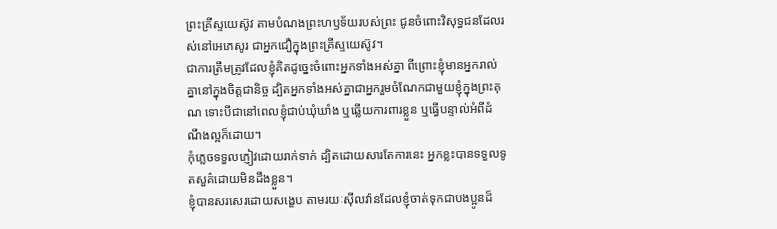ព្រះគ្រីស្ទយេស៊ូវ តាមបំណងព្រះហឫទ័យរបស់ព្រះ ជូនចំពោះវិសុទ្ធជនដែលរស់នៅអេភេសូរ ជាអ្នកជឿក្នុងព្រះគ្រីស្ទយេស៊ូវ។
ជាការត្រឹមត្រូវដែលខ្ញុំគិតដូច្នេះចំពោះអ្នកទាំងអស់គ្នា ពីព្រោះខ្ញុំមានអ្នករាល់គ្នានៅក្នុងចិត្តជានិច្ច ដ្បិតអ្នកទាំងអស់គ្នាជាអ្នករួមចំណែកជាមួយខ្ញុំក្នុងព្រះគុណ ទោះបីជានៅពេលខ្ញុំជាប់ឃុំឃាំង ឬឆ្លើយការពារខ្លួន ឬធ្វើបន្ទាល់អំពីដំណឹងល្អក៏ដោយ។
កុំភ្លេចទទួលភ្ញៀវដោយរាក់ទាក់ ដ្បិតដោយសារតែការនេះ អ្នកខ្លះបានទទួលទូតសួគ៌ដោយមិនដឹងខ្លួន។
ខ្ញុំបានសរសេរដោយសង្ខេប តាមរយៈស៊ីលវ៉ានដែលខ្ញុំចាត់ទុកជាបងប្អូនដ៏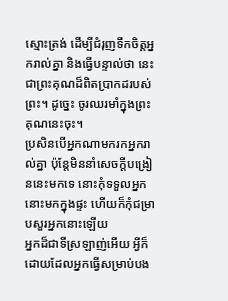ស្មោះត្រង់ ដើម្បីជំរុញទឹកចិត្តអ្នករាល់គ្នា និងធ្វើបន្ទាល់ថា នេះជាព្រះគុណដ៏ពិតប្រាកដរបស់ព្រះ។ ដូច្នេះ ចូរឈរមាំក្នុងព្រះគុណនេះចុះ។
ប្រសិនបើអ្នកណាមករកអ្នករាល់គ្នា ប៉ុន្តែមិននាំសេចក្ដីបង្រៀននេះមកទេ នោះកុំទទួលអ្នកនោះមកក្នុងផ្ទះ ហើយក៏កុំជម្រាបសួរអ្នកនោះឡើយ
អ្នកដ៏ជាទីស្រឡាញ់អើយ អ្វីក៏ដោយដែលអ្នកធ្វើសម្រាប់បង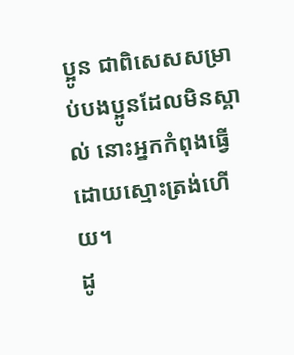ប្អូន ជាពិសេសសម្រាប់បងប្អូនដែលមិនស្គាល់ នោះអ្នកកំពុងធ្វើដោយស្មោះត្រង់ហើយ។
ដូ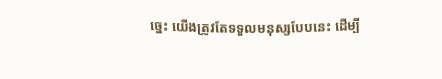ច្នេះ យើងត្រូវតែទទួលមនុស្សបែបនេះ ដើម្បី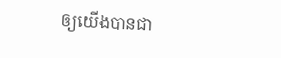ឲ្យយើងបានជា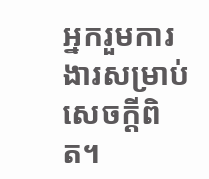អ្នករួមការងារសម្រាប់សេចក្ដីពិត។